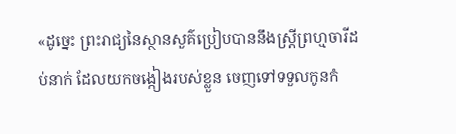«ដូច្នេះ ព្រះរាជ្យនៃស្ថានសួគ៌ប្រៀបបាននឹងស្រី្តព្រហ្មចារីដប់នាក់ ដែលយកចង្កៀងរបស់ខ្លួន ចេញទៅទទួលកូនកំ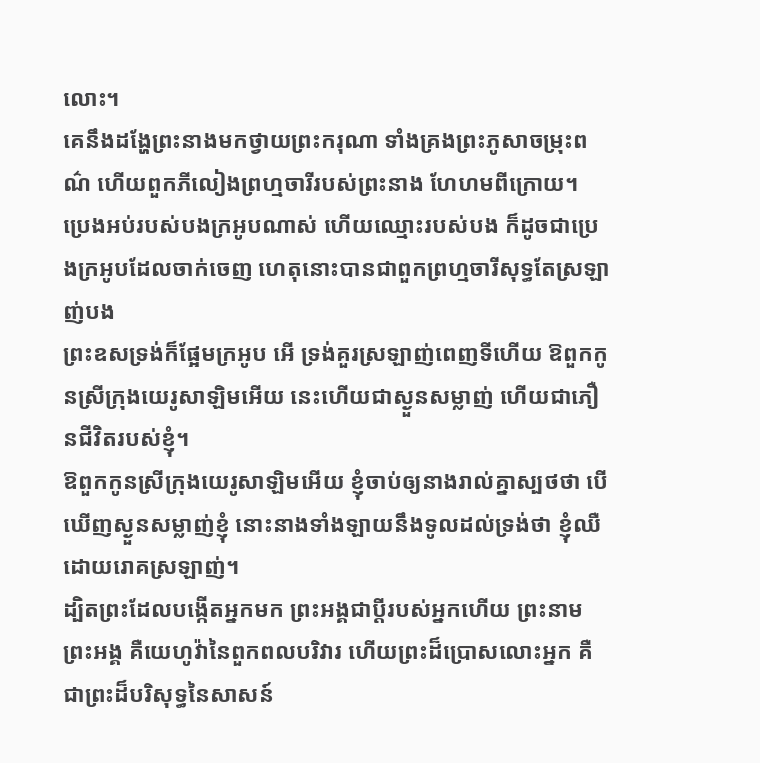លោះ។
គេនឹងដង្ហែព្រះនាងមកថ្វាយព្រះករុណា ទាំងគ្រងព្រះភូសាចម្រុះពណ៌ ហើយពួកភីលៀងព្រហ្មចារីរបស់ព្រះនាង ហែហមពីក្រោយ។
ប្រេងអប់របស់បងក្រអូបណាស់ ហើយឈ្មោះរបស់បង ក៏ដូចជាប្រេងក្រអូបដែលចាក់ចេញ ហេតុនោះបានជាពួកព្រហ្មចារីសុទ្ធតែស្រឡាញ់បង
ព្រះឧសទ្រង់ក៏ផ្អែមក្រអូប អើ ទ្រង់គួរស្រឡាញ់ពេញទីហើយ ឱពួកកូនស្រីក្រុងយេរូសាឡិមអើយ នេះហើយជាស្ងួនសម្លាញ់ ហើយជាភឿនជីវិតរបស់ខ្ញុំ។
ឱពួកកូនស្រីក្រុងយេរូសាឡិមអើយ ខ្ញុំចាប់ឲ្យនាងរាល់គ្នាស្បថថា បើឃើញស្ងួនសម្លាញ់ខ្ញុំ នោះនាងទាំងឡាយនឹងទូលដល់ទ្រង់ថា ខ្ញុំឈឺដោយរោគស្រឡាញ់។
ដ្បិតព្រះដែលបង្កើតអ្នកមក ព្រះអង្គជាប្តីរបស់អ្នកហើយ ព្រះនាមព្រះអង្គ គឺយេហូវ៉ានៃពួកពលបរិវារ ហើយព្រះដ៏ប្រោសលោះអ្នក គឺជាព្រះដ៏បរិសុទ្ធនៃសាសន៍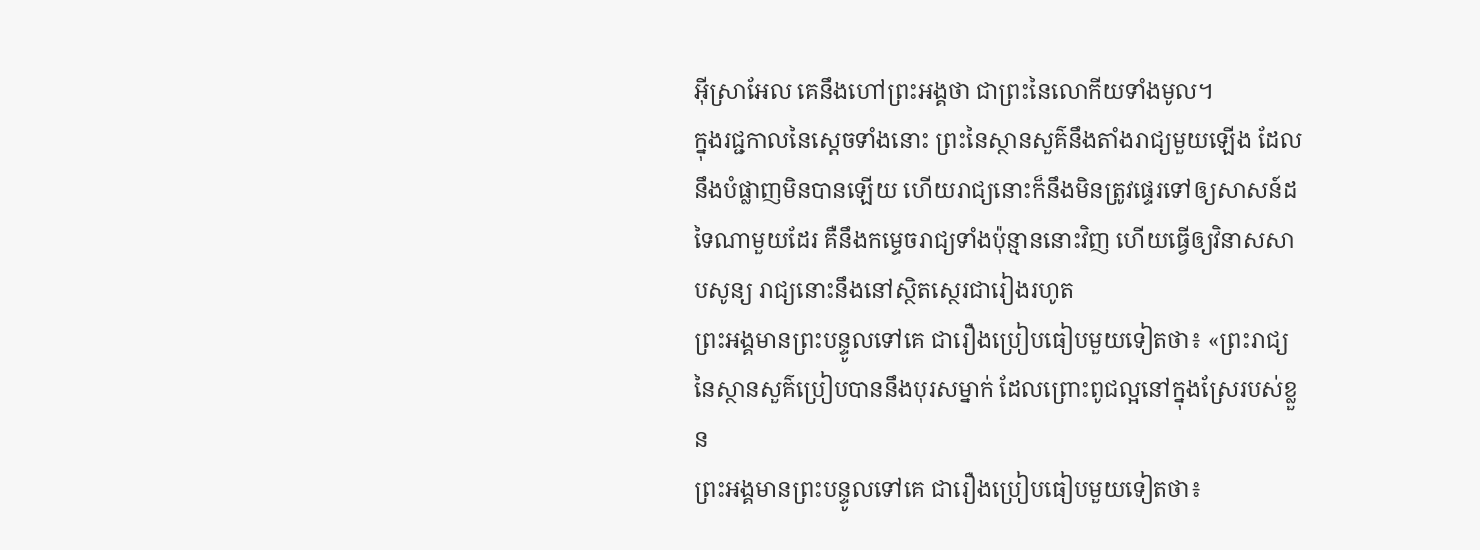អ៊ីស្រាអែល គេនឹងហៅព្រះអង្គថា ជាព្រះនៃលោកីយទាំងមូល។
ក្នុងរជ្ជកាលនៃស្តេចទាំងនោះ ព្រះនៃស្ថានសួគ៌នឹងតាំងរាជ្យមួយឡើង ដែលនឹងបំផ្លាញមិនបានឡើយ ហើយរាជ្យនោះក៏នឹងមិនត្រូវផ្ទេរទៅឲ្យសាសន៍ដទៃណាមួយដែរ គឺនឹងកម្ទេចរាជ្យទាំងប៉ុន្មាននោះវិញ ហើយធ្វើឲ្យវិនាសសាបសូន្យ រាជ្យនោះនឹងនៅស្ថិតស្ថេរជារៀងរហូត
ព្រះអង្គមានព្រះបន្ទូលទៅគេ ជារឿងប្រៀបធៀបមួយទៀតថា៖ «ព្រះរាជ្យនៃស្ថានសួគ៌ប្រៀបបាននឹងបុរសម្នាក់ ដែលព្រោះពូជល្អនៅក្នុងស្រែរបស់ខ្លួន
ព្រះអង្គមានព្រះបន្ទូលទៅគេ ជារឿងប្រៀបធៀបមួយទៀតថា៖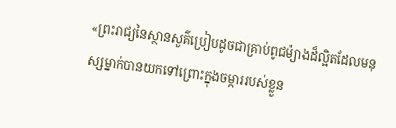«ព្រះរាជ្យនៃស្ថានសួគ៌ប្រៀបដូចជាគ្រាប់ពូជម៉្យាងដ៏ល្អិតដែលមនុស្សម្នាក់បានយកទៅព្រោះក្នុងចម្ការរបស់ខ្លួន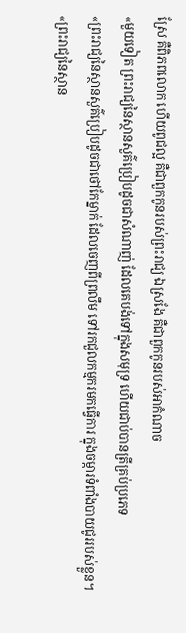ស្រែ គឺពិភពលោក ហើយពូជល្អ គឺជាពួកកូនរបស់ព្រះរាជ្យ ឯស្រងែ គឺជាពួកកូនរបស់អាកំណាច
«មួយទៀត ព្រះរាជ្យនៃស្ថានសួគ៌ប្រៀបដូចជាសំណាញ់ ដែលគេបង់ទៅក្នុងសមុទ្រ ហើយជាប់បានត្រីគ្រប់ប្រភេទ
«ព្រះរាជ្យនៃស្ថានសួគ៌ប្រៀបដូចជាថៅកែម្នាក់ ដែលចេញពីព្រលឹម ទៅរកជួលកម្មករមកធ្វើការ ក្នុងចម្ការទំពាំងបាយជូររបស់ខ្លួន។
«ព្រះរាជ្យនៃស្ថាន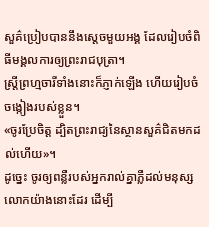សួគ៌ប្រៀបបាននឹងស្តេចមួយអង្គ ដែលរៀបចំពិធីមង្គលការឲ្យព្រះរាជបុត្រា។
ស្រី្តព្រហ្មចារីទាំងនោះក៏ភ្ញាក់ឡើង ហើយរៀបចំចង្កៀងរបស់ខ្លួន។
«ចូរប្រែចិត្ត ដ្បិតព្រះរាជ្យនៃស្ថានសួគ៌ជិតមកដល់ហើយ»។
ដូច្នេះ ចូរឲ្យពន្លឺរបស់អ្នករាល់គ្នាភ្លឺដល់មនុស្សលោកយ៉ាងនោះដែរ ដើម្បី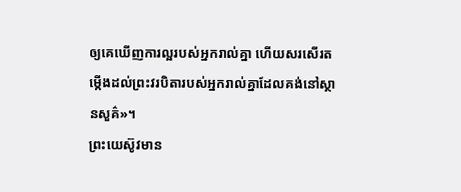ឲ្យគេឃើញការល្អរបស់អ្នករាល់គ្នា ហើយសរសើរតម្កើងដល់ព្រះវរបិតារបស់អ្នករាល់គ្នាដែលគង់នៅស្ថានសួគ៌»។
ព្រះយេស៊ូវមាន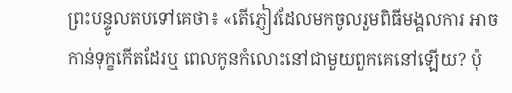ព្រះបន្ទូលតបទៅគេថា៖ «តើភ្ញៀវដែលមកចូលរួមពិធីមង្គលការ អាចកាន់ទុក្ខកើតដែរឬ ពេលកូនកំលោះនៅជាមួយពួកគេនៅឡើយ? ប៉ុ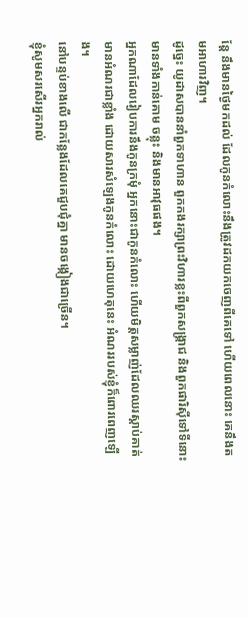ន្តែ នឹងមានថ្ងៃមកដល់ ដែលកូនកំលោះនឹងត្រូវដកយកចេញពីគេទៅ ហើយពេលនោះ គេនឹងតមអាហារវិញ។
ដូច្នេះ យូដាសបាននាំពួកទាហាន ពួកកងរក្សាព្រះវិហារខ្លះពីពួកសង្គ្រាជ និងពួកផារិស៊ីទៅទីនោះ មានទាំងកាន់គោម ចន្លុះ និងមានអាវុធផង។
អ្នកណាដែលរៀបការនឹងកូនក្រមុំ អ្នកនោះជាកូនកំលោះ ហើយមិត្តសម្លាញ់ដែលឈរស្តាប់គាត់មានអំណរជាខ្លាំង ដោយសារសំឡេងកូនកំលោះ ដោយហេតុនេះ អំណររបស់ខ្ញុំក៏ពោរពេញឡើង។
នៅបន្ទប់ខាងលើ ជាកន្លែងដែលគេជួបជុំគ្នា មានចង្កៀងជាច្រើន។
ខ្ញុំសូមសរសើរអ្នករាល់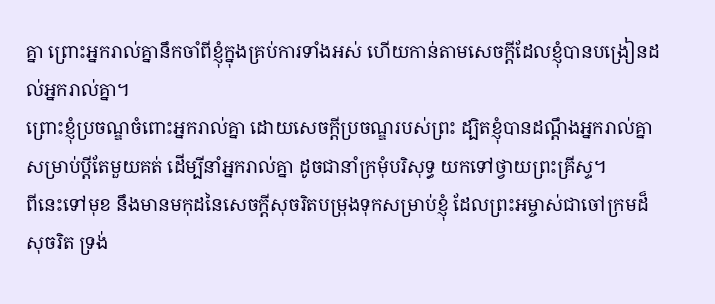គ្នា ព្រោះអ្នករាល់គ្នានឹកចាំពីខ្ញុំក្នុងគ្រប់ការទាំងអស់ ហើយកាន់តាមសេចក្តីដែលខ្ញុំបានបង្រៀនដល់អ្នករាល់គ្នា។
ព្រោះខ្ញុំប្រចណ្ឌចំពោះអ្នករាល់គ្នា ដោយសេចក្តីប្រចណ្ឌរបស់ព្រះ ដ្បិតខ្ញុំបានដណ្ដឹងអ្នករាល់គ្នាសម្រាប់ប្តីតែមួយគត់ ដើម្បីនាំអ្នករាល់គ្នា ដូចជានាំក្រមុំបរិសុទ្ធ យកទៅថ្វាយព្រះគ្រីស្ទ។
ពីនេះទៅមុខ នឹងមានមកុដនៃសេចក្ដីសុចរិតបម្រុងទុកសម្រាប់ខ្ញុំ ដែលព្រះអម្ចាស់ជាចៅក្រមដ៏សុចរិត ទ្រង់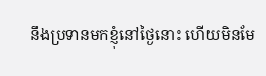នឹងប្រទានមកខ្ញុំនៅថ្ងៃនោះ ហើយមិនមែ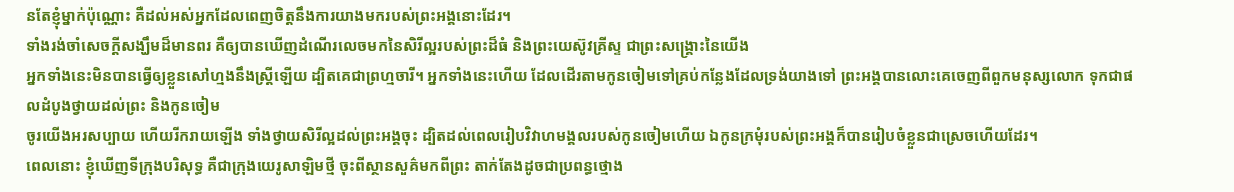នតែខ្ញុំម្នាក់ប៉ុណ្ណោះ គឺដល់អស់អ្នកដែលពេញចិត្តនឹងការយាងមករបស់ព្រះអង្គនោះដែរ។
ទាំងរង់ចាំសេចក្ដីសង្ឃឹមដ៏មានពរ គឺឲ្យបានឃើញដំណើរលេចមកនៃសិរីល្អរបស់ព្រះដ៏ធំ និងព្រះយេស៊ូវគ្រីស្ទ ជាព្រះសង្គ្រោះនៃយើង
អ្នកទាំងនេះមិនបានធ្វើឲ្យខ្លួនសៅហ្មងនឹងស្ត្រីឡើយ ដ្បិតគេជាព្រហ្មចារី។ អ្នកទាំងនេះហើយ ដែលដើរតាមកូនចៀមទៅគ្រប់កន្លែងដែលទ្រង់យាងទៅ ព្រះអង្គបានលោះគេចេញពីពួកមនុស្សលោក ទុកជាផលដំបូងថ្វាយដល់ព្រះ និងកូនចៀម
ចូរយើងអរសប្បាយ ហើយរីករាយឡើង ទាំងថ្វាយសិរីល្អដល់ព្រះអង្គចុះ ដ្បិតដល់ពេលរៀបវិវាហមង្គលរបស់កូនចៀមហើយ ឯកូនក្រមុំរបស់ព្រះអង្គក៏បានរៀបចំខ្លួនជាស្រេចហើយដែរ។
ពេលនោះ ខ្ញុំឃើញទីក្រុងបរិសុទ្ធ គឺជាក្រុងយេរូសាឡិមថ្មី ចុះពីស្ថានសួគ៌មកពីព្រះ តាក់តែងដូចជាប្រពន្ធថ្មោង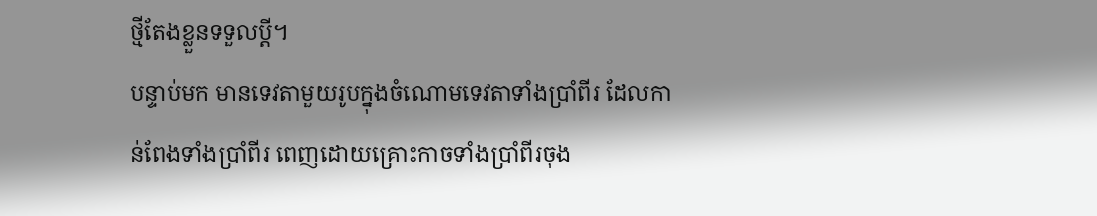ថ្មីតែងខ្លួនទទួលប្តី។
បន្ទាប់មក មានទេវតាមួយរូបក្នុងចំណោមទេវតាទាំងប្រាំពីរ ដែលកាន់ពែងទាំងប្រាំពីរ ពេញដោយគ្រោះកាចទាំងប្រាំពីរចុង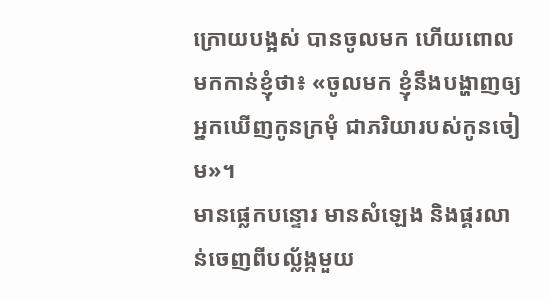ក្រោយបង្អស់ បានចូលមក ហើយពោលមកកាន់ខ្ញុំថា៖ «ចូលមក ខ្ញុំនឹងបង្ហាញឲ្យអ្នកឃើញកូនក្រមុំ ជាភរិយារបស់កូនចៀម»។
មានផ្លេកបន្ទោរ មានសំឡេង និងផ្គរលាន់ចេញពីបល្ល័ង្កមួយ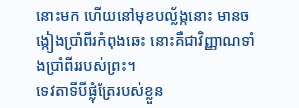នោះមក ហើយនៅមុខបល្ល័ង្កនោះ មានចង្កៀងប្រាំពីរកំពុងឆេះ នោះគឺជាវិញ្ញាណទាំងប្រាំពីររបស់ព្រះ។
ទេវតាទីបីផ្លុំត្រែរបស់ខ្លួន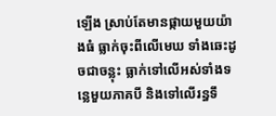ឡើង ស្រាប់តែមានផ្កាយមួយយ៉ាងធំ ធ្លាក់ចុះពីលើមេឃ ទាំងឆេះដូចជាចន្លុះ ធ្លាក់ទៅលើអស់ទាំងទន្លេមួយភាគបី និងទៅលើរន្ធទឹ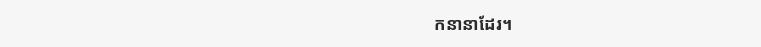កនានាដែរ។